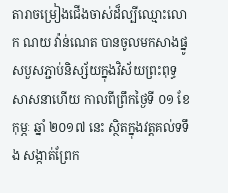តារាចម្រៀងជើងចាស់ដ៏ល្បីឈ្មោះលោក ណយ វ៉ាន់ណេត បានចូលមកសាងផ្នូសបួសភ្ជាប់និស្ស័យក្នុងវិស័យព្រះពុទ្ធសាសនាហើយ កាលពីព្រឹកថ្ងៃទី ០១ ខែ កុម្ភៈ ឆ្នាំ ២០១៧ នេះ ស្ថិតក្នុងវត្តគល់ទទឹង សង្កាត់ព្រែក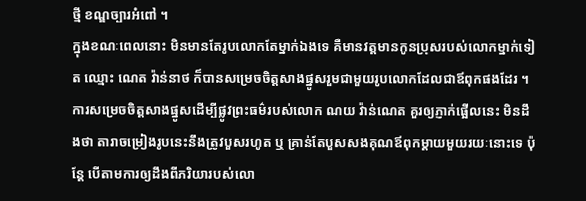ថ្មី ខណ្ឌច្បារអំពៅ ។
ក្នុងខណៈពេលនោះ មិនមានតែរូបលោកតែម្នាក់ឯងទេ គឺមានវត្តមានកូនប្រុសរបស់លោកម្នាក់ទៀត ឈ្មោះ ណេត វ៉ាន់នាថ ក៏បានសម្រេចចិត្តសាងផ្នូសរួមជាមួយរូបលោកដែលជាឪពុកផងដែរ ។
ការសម្រេចចិត្តសាងផ្នូសដើម្បីផ្លូវព្រះធម៌របស់លោក ណយ វ៉ាន់ណេត គួរឲ្យភ្ញាក់ផ្អើលនេះ មិនដឹងថា តារាចម្រៀងរូបនេះនឹងត្រូវបួសរហូត ឬ គ្រាន់តែបួសសងគុណឪពុកម្តាយមួយរយៈនោះទេ ប៉ុន្តែ បើតាមការឲ្យដឹងពីភរិយារបស់លោ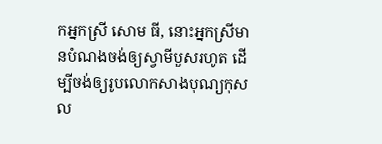កអ្នកស្រី សោម ធី, នោះអ្នកស្រីមានបំណងចង់ឲ្យស្វាមីបួសរហូត ដើម្បីចង់ឲ្យរូបលោកសាងបុណ្យកុសល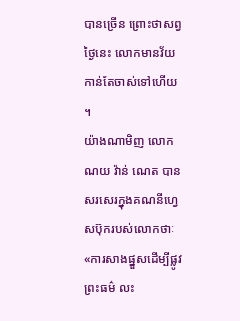បានច្រើន ព្រោះថាសព្វថ្ងៃនេះ លោកមានវ័យកាន់តែចាស់ទៅហើយ ។
យ៉ាងណាមិញ លោក ណយ វ៉ាន់ ណេត បានសរសេរក្នុងគណនីហ្វេសប៊ុករបស់លោកថាៈ «ការសាងផ្នួសដើម្បីផ្លូវព្រះធម៌ លះ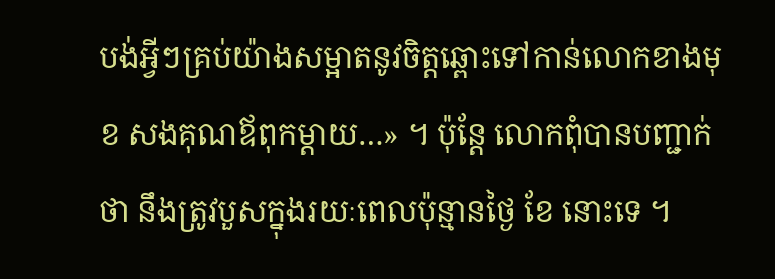បង់អ្វីៗគ្រប់យ៉ាងសម្អាតនូវចិត្តឆ្ពោះទៅកាន់លោកខាងមុខ សងគុណឪពុកម្តាយ…» ។ ប៉ុន្តែ លោកពុំបានបញ្ជាក់ថា នឹងត្រូវបួសក្នុងរយៈពេលប៉ុន្មានថ្ងៃ ខែ នោះទេ ។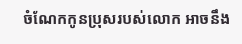ចំណែកកូនប្រុសរបស់លោក អាចនឹង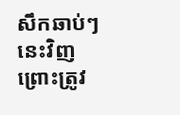សឹកឆាប់ៗនេះវិញ ព្រោះត្រូវ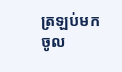ត្រឡប់មកចូល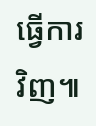ធ្វើការវិញ៕